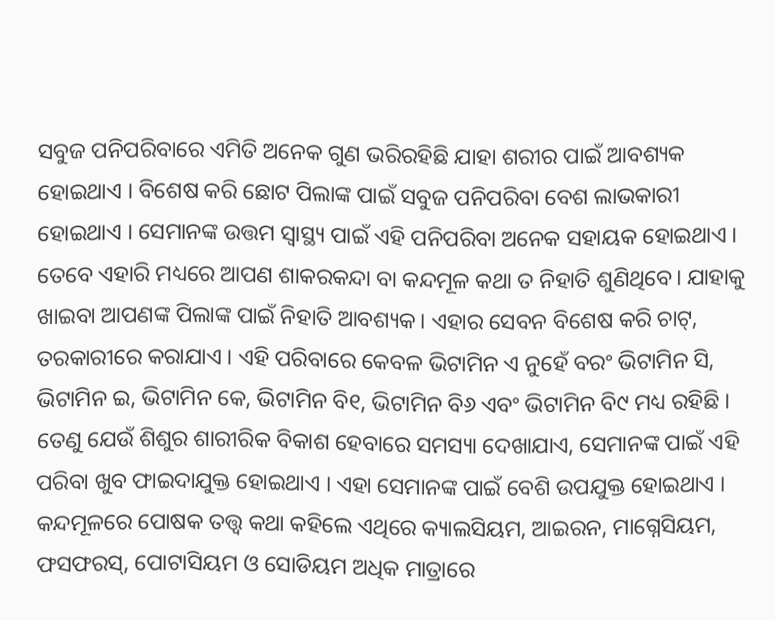ସବୁଜ ପନିପରିବାରେ ଏମିତି ଅନେକ ଗୁଣ ଭରିରହିଛି ଯାହା ଶରୀର ପାଇଁ ଆବଶ୍ୟକ ହୋଇଥାଏ । ବିଶେଷ କରି ଛୋଟ ପିଲାଙ୍କ ପାଇଁ ସବୁଜ ପନିପରିବା ବେଶ ଲାଭକାରୀ ହୋଇଥାଏ । ସେମାନଙ୍କ ଉତ୍ତମ ସ୍ୱାସ୍ଥ୍ୟ ପାଇଁ ଏହି ପନିପରିବା ଅନେକ ସହାୟକ ହୋଇଥାଏ । ତେବେ ଏହାରି ମଧ୍ୟରେ ଆପଣ ଶାକରକନ୍ଦା ବା କନ୍ଦମୂଳ କଥା ତ ନିହାତି ଶୁଣିଥିବେ। ଯାହାକୁ ଖାଇବା ଆପଣଙ୍କ ପିଲାଙ୍କ ପାଇଁ ନିହାତି ଆବଶ୍ୟକ। ଏହାର ସେବନ ବିଶେଷ କରି ଚାଟ୍, ତରକାରୀରେ କରାଯାଏ । ଏହି ପରିବାରେ କେବଳ ଭିଟାମିନ ଏ ନୁହେଁ ବରଂ ଭିଟାମିନ ସି, ଭିଟାମିନ ଇ, ଭିଟାମିନ କେ, ଭିଟାମିନ ବି୧, ଭିଟାମିନ ବି୬ ଏବଂ ଭିଟାମିନ ବି୯ ମଧ୍ୟ ରହିଛି । ତେଣୁ ଯେଉଁ ଶିଶୁର ଶାରୀରିକ ବିକାଶ ହେବାରେ ସମସ୍ୟା ଦେଖାଯାଏ, ସେମାନଙ୍କ ପାଇଁ ଏହି ପରିବା ଖୁବ ଫାଇଦାଯୁକ୍ତ ହୋଇଥାଏ । ଏହା ସେମାନଙ୍କ ପାଇଁ ବେଶି ଉପଯୁକ୍ତ ହୋଇଥାଏ ।
କନ୍ଦମୂଳରେ ପୋଷକ ତତ୍ତ୍ୱ କଥା କହିଲେ ଏଥିରେ କ୍ୟାଲସିୟମ, ଆଇରନ, ମାଗ୍ନେସିୟମ, ଫସଫରସ୍, ପୋଟାସିୟମ ଓ ସୋଡିୟମ ଅଧିକ ମାତ୍ରାରେ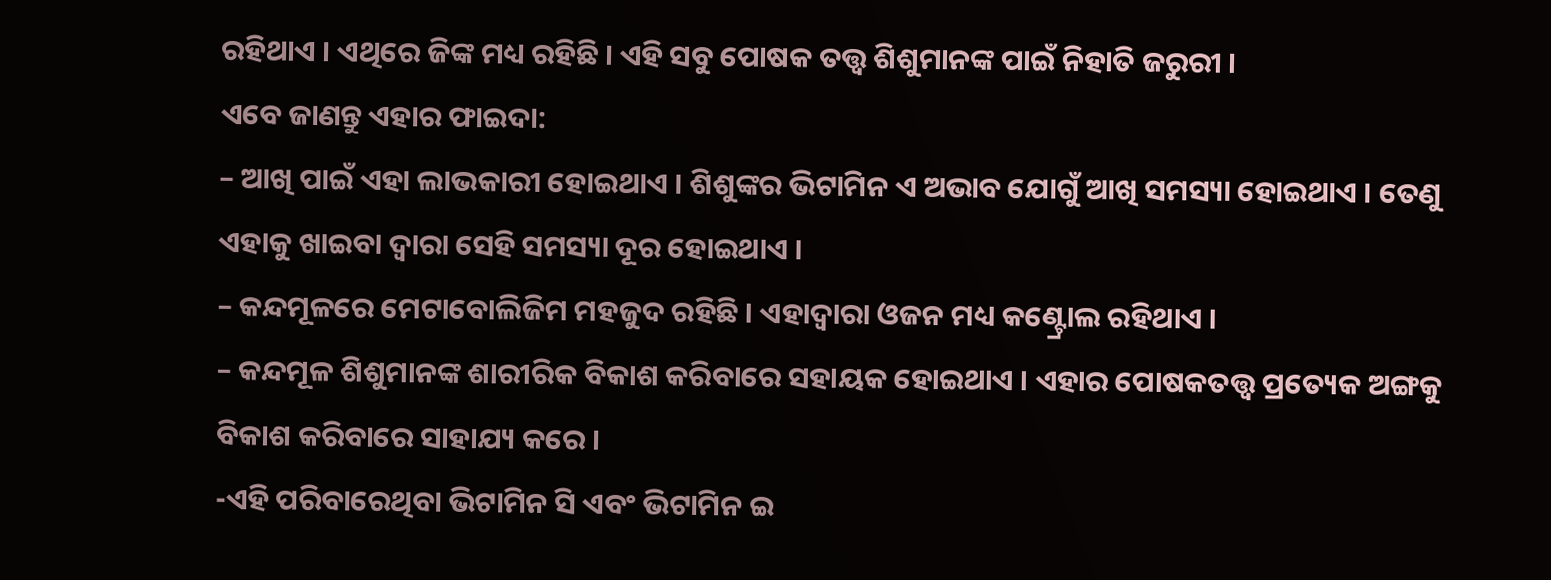ରହିଥାଏ । ଏଥିରେ ଜିଙ୍କ ମଧ୍ୟ ରହିଛି । ଏହି ସବୁ ପୋଷକ ତତ୍ତ୍ୱ ଶିଶୁମାନଙ୍କ ପାଇଁ ନିହାତି ଜରୁରୀ ।
ଏବେ ଜାଣନ୍ତୁ ଏହାର ଫାଇଦା:
– ଆଖି ପାଇଁ ଏହା ଲାଭକାରୀ ହୋଇଥାଏ । ଶିଶୁଙ୍କର ଭିଟାମିନ ଏ ଅଭାବ ଯୋଗୁଁ ଆଖି ସମସ୍ୟା ହୋଇଥାଏ । ତେଣୁ ଏହାକୁ ଖାଇବା ଦ୍ୱାରା ସେହି ସମସ୍ୟା ଦୂର ହୋଇଥାଏ ।
– କନ୍ଦମୂଳରେ ମେଟାବୋଲିଜିମ ମହଜୁଦ ରହିଛି । ଏହାଦ୍ୱାରା ଓଜନ ମଧ୍ୟ କଣ୍ଟ୍ରୋଲ ରହିଥାଏ ।
– କନ୍ଦମୂଳ ଶିଶୁମାନଙ୍କ ଶାରୀରିକ ବିକାଶ କରିବାରେ ସହାୟକ ହୋଇଥାଏ । ଏହାର ପୋଷକତତ୍ତ୍ୱ ପ୍ରତ୍ୟେକ ଅଙ୍ଗକୁ ବିକାଶ କରିବାରେ ସାହାଯ୍ୟ କରେ ।
-ଏହି ପରିବାରେଥିବା ଭିଟାମିନ ସି ଏବଂ ଭିଟାମିନ ଇ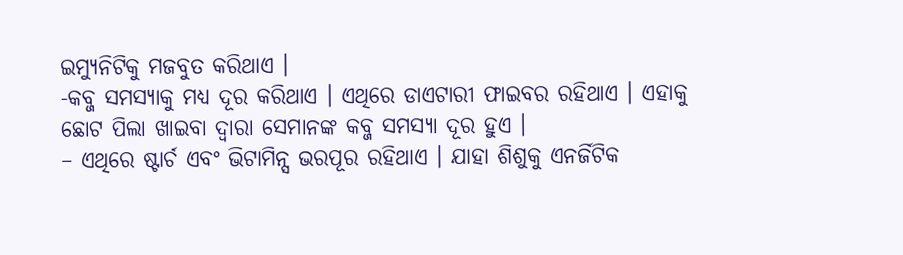ଇମ୍ୟୁନିଟିକୁ ମଜବୁତ କରିଥାଏ ।
-କବ୍ଜ ସମସ୍ୟାକୁ ମଧ୍ୟ ଦୂର କରିଥାଏ । ଏଥିରେ ଡାଏଟାରୀ ଫାଇବର ରହିଥାଏ । ଏହାକୁ ଛୋଟ ପିଲା ଖାଇବା ଦ୍ୱାରା ସେମାନଙ୍କ କବ୍ଜ ସମସ୍ୟା ଦୂର ହୁଏ ।
– ଏଥିରେ ଷ୍ଟାର୍ଚ ଏବଂ ଭିଟାମିନ୍ସ ଭରପୂର ରହିଥାଏ । ଯାହା ଶିଶୁକୁ ଏନର୍ଜିଟିକ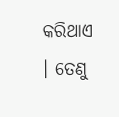କରିଥାଏ । ତେଣୁ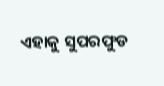ଏହାକୁ ସୁପରଫୁଡ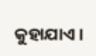କୁହାଯାଏ ।